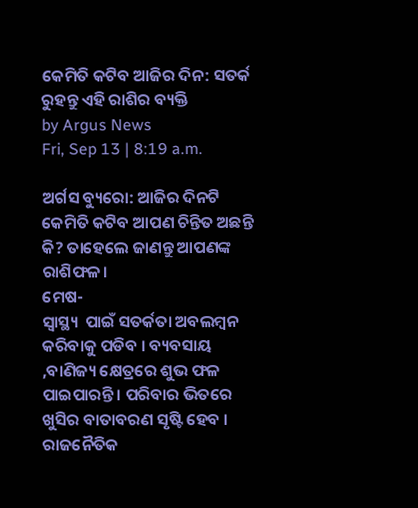କେମିତି କଟିବ ଆଜିର ଦିନ: ସତର୍କ ରୁହନ୍ତୁ ଏହି ରାଶିର ବ୍ୟକ୍ତି
by Argus News
Fri, Sep 13 | 8:19 a.m.

ଅର୍ଗସ ବ୍ୟୁରୋ: ଆଜିର ଦିନଟି କେମିତି କଟିବ ଆପଣ ଚିନ୍ତିତ ଅଛନ୍ତି କି? ତାହେଲେ ଜାଣନ୍ତୁ ଆପଣଙ୍କ ରାଶିଫଳ।
ମେଷ-
ସ୍ୱାସ୍ଥ୍ୟ  ପାଇଁ ସତର୍କତା ଅବଲମ୍ବନ କରିବାକୁ ପଡିବ । ବ୍ୟବସାୟ ,ବାଣିଜ୍ୟ କ୍ଷେତ୍ରରେ ଶୁଭ ଫଳ ପାଇପାରନ୍ତି । ପରିବାର ଭିତରେ ଖୁସିର ବାତାବରଣ ସୃଷ୍ଟି ହେବ । ରାଜନୈତିକ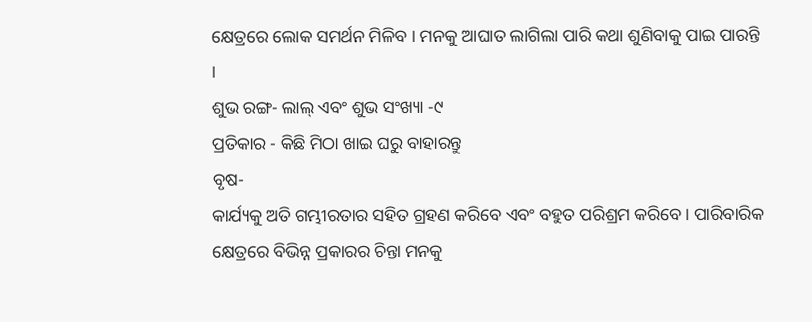କ୍ଷେତ୍ରରେ ଲୋକ ସମର୍ଥନ ମିଳିବ । ମନକୁ ଆଘାତ ଲାଗିଲା ପାରି କଥା ଶୁଣିବାକୁ ପାଇ ପାରନ୍ତି ।
ଶୁଭ ରଙ୍ଗ- ଲାଲ୍ ଏବଂ ଶୁଭ ସଂଖ୍ୟା -୯
ପ୍ରତିକାର - କିଛି ମିଠା ଖାଇ ଘରୁ ବାହାରନ୍ତୁ
ବୃଷ-
କାର୍ଯ୍ୟକୁ ଅତି ଗମ୍ଭୀରତାର ସହିତ ଗ୍ରହଣ କରିବେ ଏବଂ ବହୁତ ପରିଶ୍ରମ କରିବେ । ପାରିବାରିକ କ୍ଷେତ୍ରରେ ବିଭିନ୍ନ ପ୍ରକାରର ଚିନ୍ତା ମନକୁ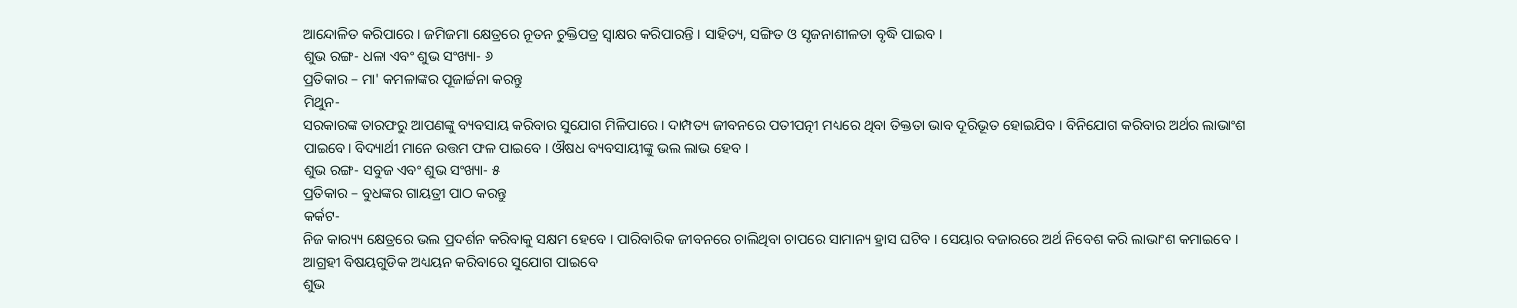ଆନ୍ଦୋଳିତ କରିପାରେ । ଜମିଜମା କ୍ଷେତ୍ରରେ ନୂତନ ଚୁକ୍ତିପତ୍ର ସ୍ୱାକ୍ଷର କରିପାରନ୍ତି । ସାହିତ୍ୟ, ସଙ୍ଗିତ ଓ ସୃଜନାଶୀଳତା ବୃଦ୍ଧି ପାଇବ ।
ଶୁଭ ରଙ୍ଗ- ଧଳା ଏବଂ ଶୁଭ ସଂଖ୍ୟା- ୬
ପ୍ରତିକାର – ମା' କମଳାଙ୍କର ପୂଜାର୍ଚ୍ଚନା କରନ୍ତୁ
ମିଥୁନ-
ସରକାରଙ୍କ ତାରଫରୁ ଆପଣଙ୍କୁ ବ୍ୟବସାୟ କରିବାର ସୁଯୋଗ ମିଳିପାରେ । ଦାମ୍ପତ୍ୟ ଜୀବନରେ ପତୀପତ୍ନୀ ମଧ୍ୟରେ ଥିବା ତିକ୍ତତା ଭାବ ଦୂରିଭୂତ ହୋଇଯିବ । ବିନିଯୋଗ କରିବାର ଅର୍ଥର ଲାଭାଂଶ ପାଇବେ। ବିଦ୍ୟାର୍ଥୀ ମାନେ ଉତ୍ତମ ଫଳ ପାଇବେ । ଔଷଧ ବ୍ୟବସାୟୀଙ୍କୁ ଭଲ ଲାଭ ହେବ ।
ଶୁଭ ରଙ୍ଗ- ସବୁଜ ଏବଂ ଶୁଭ ସଂଖ୍ୟା- ୫
ପ୍ରତିକାର – ବୁଧଙ୍କର ଗାୟତ୍ରୀ ପାଠ କରନ୍ତୁ
କର୍କଟ-
ନିଜ କାର‌୍ୟ୍ୟ କ୍ଷେତ୍ରରେ ଭଲ ପ୍ରଦର୍ଶନ କରିବାକୁ ସକ୍ଷମ ହେବେ । ପାରିବାରିକ ଜୀବନରେ ଚାଲିଥିବା ଚାପରେ ସାମାନ୍ୟ ହ୍ରାସ ଘଟିବ । ସେୟାର ବଜାରରେ ଅର୍ଥ ନିବେଶ କରି ଲାଭାଂଶ କମାଇବେ । ଆଗ୍ରହୀ ବିଷୟଗୁଡିକ ଅଧ୍ୟୟନ କରିବାରେ ସୁଯୋଗ ପାଇବେ
ଶୁଭ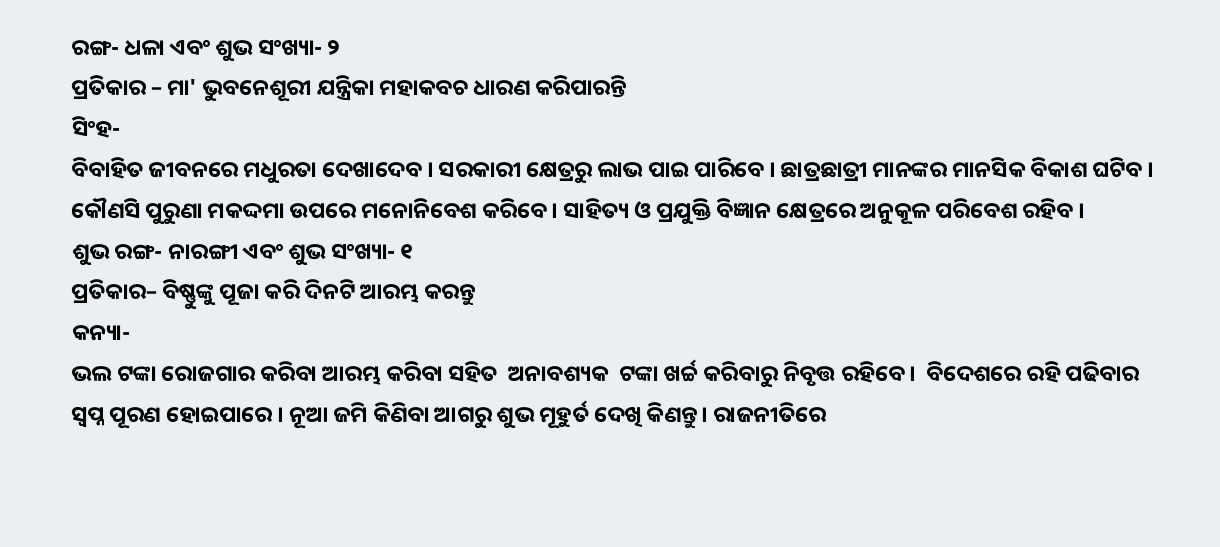ରଙ୍ଗ- ଧଳା ଏବଂ ଶୁଭ ସଂଖ୍ୟା- ୨
ପ୍ରତିକାର – ମା' ଭୁବନେଶୂରୀ ଯନ୍ତ୍ରିକା ମହାକବଚ ଧାରଣ କରିପାରନ୍ତି
ସିଂହ-
ବିବାହିତ ଜୀବନରେ ମଧୁରତା ଦେଖାଦେବ । ସରକାରୀ କ୍ଷେତ୍ରରୁ ଲାଭ ପାଇ ପାରିବେ । ଛାତ୍ରଛାତ୍ରୀ ମାନଙ୍କର ମାନସିକ ବିକାଶ ଘଟିବ । କୌଣସି ପୁରୁଣା ମକଦ୍ଦମା ଉପରେ ମନୋନିବେଶ କରିବେ । ସାହିତ୍ୟ ଓ ପ୍ରଯୁକ୍ତି ବିଜ୍ଞାନ କ୍ଷେତ୍ରରେ ଅନୁକୂଳ ପରିବେଶ ରହିବ ।
ଶୁଭ ରଙ୍ଗ- ନାରଙ୍ଗୀ ଏବଂ ଶୁଭ ସଂଖ୍ୟା- ୧
ପ୍ରତିକାର– ବିଷ୍ଣୁଙ୍କୁ ପୂଜା କରି ଦିନଟି ଆରମ୍ଭ କରନ୍ତୁ
କନ୍ୟା-
ଭଲ ଟଙ୍କା ରୋଜଗାର କରିବା ଆରମ୍ଭ କରିବା ସହିତ  ଅନାବଶ୍ୟକ  ଟଙ୍କା ଖର୍ଚ୍ଚ କରିବାରୁ ନିବୃତ୍ତ ରହିବେ ।  ବିଦେଶରେ ରହି ପଢିବାର ସ୍ୱପ୍ନ ପୂରଣ ହୋଇପାରେ । ନୂଆ ଜମି କିଣିବା ଆଗରୁ ଶୁଭ ମୂହୁର୍ତ ଦେଖି କିଣନ୍ତୁ। ରାଜନୀତିରେ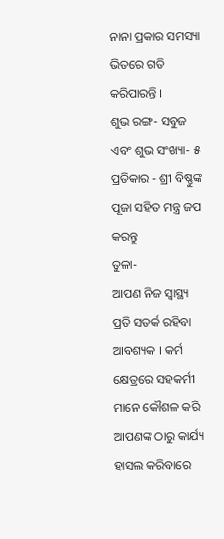ନାନା ପ୍ରକାର ସମସ୍ୟା ଭିତରେ ଗତି କରିପାରନ୍ତି ।
ଶୁଭ ରଙ୍ଗ- ସବୁଜ ଏବଂ ଶୁଭ ସଂଖ୍ୟା- ୫
ପ୍ରତିକାର - ଶ୍ରୀ ବିଷ୍ଣୁଙ୍କ ପୂଜା ସହିତ ମନ୍ତ୍ର ଜପ କରନ୍ତୁ
ତୁଳା-
ଆପଣ ନିଜ ସ୍ୱାସ୍ଥ୍ୟ ପ୍ରତି ସତର୍କ ରହିବା ଆବଶ୍ୟକ । କର୍ମ କ୍ଷେତ୍ରରେ ସହକର୍ମୀ ମାନେ କୌଶଳ କରି ଆପଣଙ୍କ ଠାରୁ କାର୍ଯ୍ୟ ହାସଲ କରିବାରେ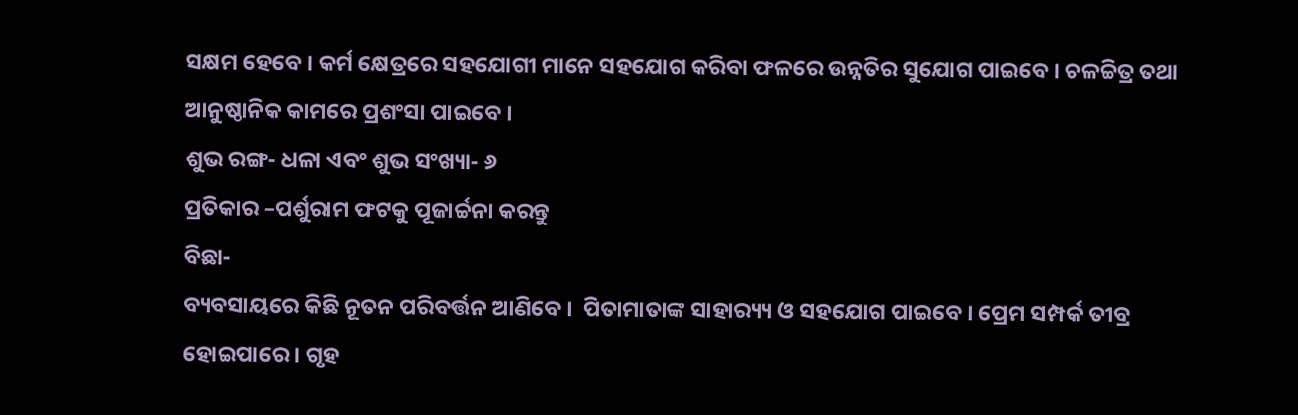ସକ୍ଷମ ହେବେ । କର୍ମ କ୍ଷେତ୍ରରେ ସହଯୋଗୀ ମାନେ ସହଯୋଗ କରିବା ଫଳରେ ଉନ୍ନତିର ସୁଯୋଗ ପାଇବେ । ଚଳଚ୍ଚିତ୍ର ତଥା ଆନୁଷ୍ଠାନିକ କାମରେ ପ୍ରଶଂସା ପାଇବେ ।
ଶୁଭ ରଙ୍ଗ- ଧଳା ଏବଂ ଶୁଭ ସଂଖ୍ୟା- ୬
ପ୍ରତିକାର –ପର୍ଶୁରାମ ଫଟକୁ ପୂଜାର୍ଚ୍ଚନା କରନ୍ତୁ
ବିଛା-
ବ୍ୟବସାୟରେ କିଛି ନୂତନ ପରିବର୍ତ୍ତନ ଆଣିବେ ।  ପିତାମାତାଙ୍କ ସାହାର‌୍ୟ୍ୟ ଓ ସହଯୋଗ ପାଇବେ । ପ୍ରେମ ସମ୍ପର୍କ ତୀବ୍ର ହୋଇପାରେ । ଗୃହ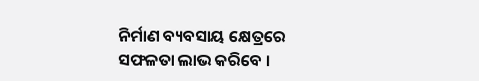ନିର୍ମାଣ ବ୍ୟବସାୟ କ୍ଷେତ୍ରରେ ସଫଳତା ଲାଭ କରିବେ ।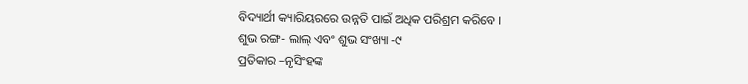ବିଦ୍ୟାର୍ଥୀ କ୍ୟାରିୟରରେ ଉନ୍ନତି ପାଇଁ ଅଧିକ ପରିଶ୍ରମ କରିବେ ।
ଶୁଭ ରଙ୍ଗ- ଲାଲ୍ ଏବଂ ଶୁଭ ସଂଖ୍ୟା -୯
ପ୍ରତିକାର –ନୃସିଂହଙ୍କ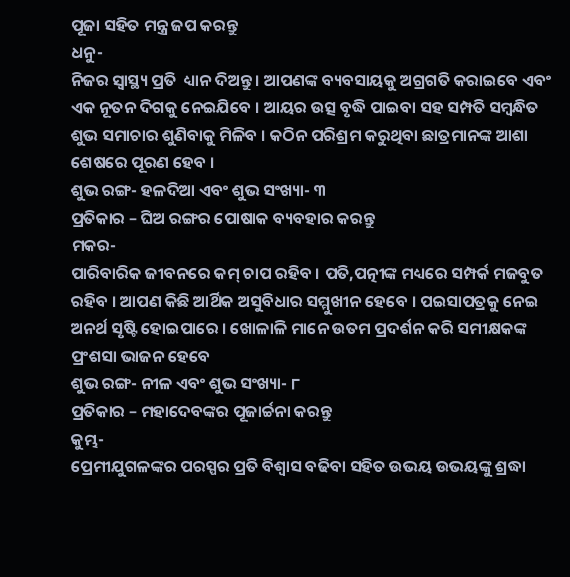ପୂଜା ସହିତ ମନ୍ତ୍ର ଜପ କରନ୍ତୁ
ଧନୁ-
ନିଜର ସ୍ୱାସ୍ଥ୍ୟ ପ୍ରତି  ଧ୍ୟାନ ଦିଅନ୍ତୁ । ଆପଣଙ୍କ ବ୍ୟବସାୟକୁ ଅଗ୍ରଗତି କରାଇବେ ଏବଂ ଏକ ନୂତନ ଦିଗକୁ ନେଇଯିବେ । ଆୟର ଉତ୍ସ ବୃଦ୍ଧି ପାଇବା ସହ ସମ୍ପତି ସମ୍ବନ୍ଧିତ ଶୁଭ ସମାଚାର ଶୁଣିବାକୁ ମିଳିବ । କଠିନ ପରିଶ୍ରମ କରୁଥିବା ଛାତ୍ରମାନଙ୍କ ଆଶା ଶେଷରେ ପୂରଣ ହେବ ।
ଶୁଭ ରଙ୍ଗ- ହଳଦିଆ ଏବଂ ଶୁଭ ସଂଖ୍ୟା- ୩
ପ୍ରତିକାର – ଘିଅ ରଙ୍ଗର ପୋଷାକ ବ୍ୟବହାର କରନ୍ତୁ
ମକର-
ପାରିବାରିକ ଜୀବନରେ କମ୍ ଚାପ ରହିବ । ପତି,ପତ୍ନୀଙ୍କ ମଧ୍ୟରେ ସମ୍ପର୍କ ମଜବୁତ ରହିବ । ଆପଣ କିଛି ଆର୍ଥିକ ଅସୁବିଧାର ସମ୍ମୁଖୀନ ହେବେ । ପଇସାପତ୍ରକୁ ନେଇ  ଅନର୍ଥ ସୃଷ୍ଟି ହୋଇପାରେ । ଖୋଳାଳି ମାନେ ଉତମ ପ୍ରଦର୍ଶନ କରି ସମୀକ୍ଷକଙ୍କ ପ୍ରଂଶସା ଭାଜନ ହେବେ
ଶୁଭ ରଙ୍ଗ- ନୀଳ ଏବଂ ଶୁଭ ସଂଖ୍ୟା- ୮
ପ୍ରତିକାର – ମହାଦେବଙ୍କର ପୂଜାର୍ଚ୍ଚନା କରନ୍ତୁ
କୁମ୍ଭ-
ପ୍ରେମୀଯୁଗଳଙ୍କର ପରସ୍ପର ପ୍ରତି ବିଶ୍ୱାସ ବଢିବା ସହିତ ଉଭୟ ଉଭୟଙ୍କୁ ଶ୍ରଦ୍ଧା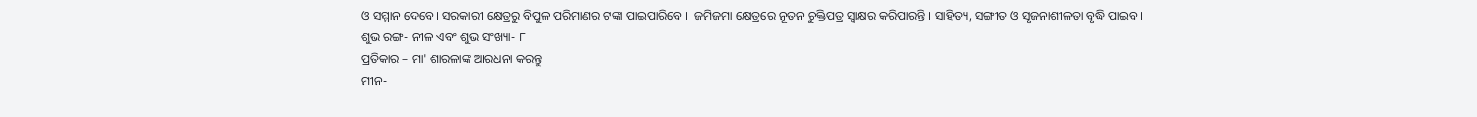ଓ ସମ୍ମାନ ଦେବେ। ସରକାରୀ କ୍ଷେତ୍ରରୁ ବିପୁଳ ପରିମାଣର ଟଙ୍କା ପାଇପାରିବେ ।  ଜମିଜମା କ୍ଷେତ୍ରରେ ନୂତନ ଚୁକ୍ତିପତ୍ର ସ୍ୱାକ୍ଷର କରିପାରନ୍ତି । ସାହିତ୍ୟ, ସଙ୍ଗୀତ ଓ ସୃଜନାଶୀଳତା ବୃଦ୍ଧି ପାଇବ ।
ଶୁଭ ରଙ୍ଗ- ନୀଳ ଏବଂ ଶୁଭ ସଂଖ୍ୟା- ୮
ପ୍ରତିକାର – ମା' ଶାରଳାଙ୍କ ଆରଧନା କରନ୍ତୁ
ମୀନ-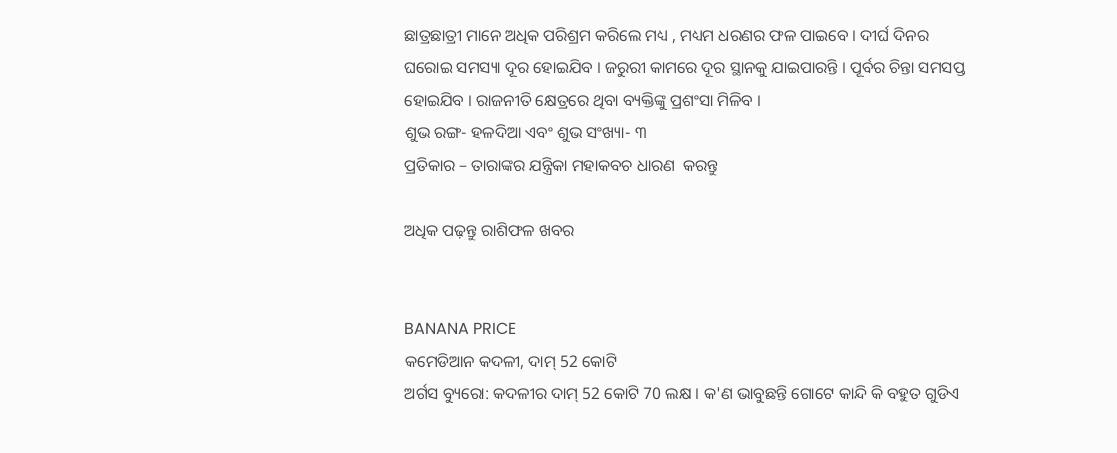ଛାତ୍ରଛାତ୍ରୀ ମାନେ ଅଧିକ ପରିଶ୍ରମ କରିଲେ ମଧ୍ୟ , ମଧ୍ୟମ ଧରଣର ଫଳ ପାଇବେ । ଦୀର୍ଘ ଦିନର ଘରୋଇ ସମସ୍ୟା ଦୂର ହୋଇଯିବ । ଜରୁରୀ କାମରେ ଦୂର ସ୍ଥାନକୁ ଯାଇପାରନ୍ତି । ପୂର୍ବର ଚିନ୍ତା ସମସପ୍ତ ହୋଇଯିବ । ରାଜନୀତି କ୍ଷେତ୍ରରେ ଥିବା ବ୍ୟକ୍ତିଙ୍କୁ ପ୍ରଶଂସା ମିଳିବ ।
ଶୁଭ ରଙ୍ଗ- ହଳଦିଆ ଏବଂ ଶୁଭ ସଂଖ୍ୟା- ୩
ପ୍ରତିକାର – ତାରାଙ୍କର ଯନ୍ତ୍ରିକା ମହାକବଚ ଧାରଣ  କରନ୍ତୁ

ଅଧିକ ପଢ଼ନ୍ତୁ ରାଶିଫଳ ଖବର


BANANA PRICE
କମେଡିଆନ କଦଳୀ, ଦାମ୍ 52 କୋଟି
ଅର୍ଗସ ବ୍ୟୁରୋ: କଦଳୀର ଦାମ୍ 52 କୋଟି 70 ଲକ୍ଷ । କ'ଣ ଭାବୁଛନ୍ତି ଗୋଟେ କାନ୍ଦି କି ବହୁତ ଗୁଡିଏ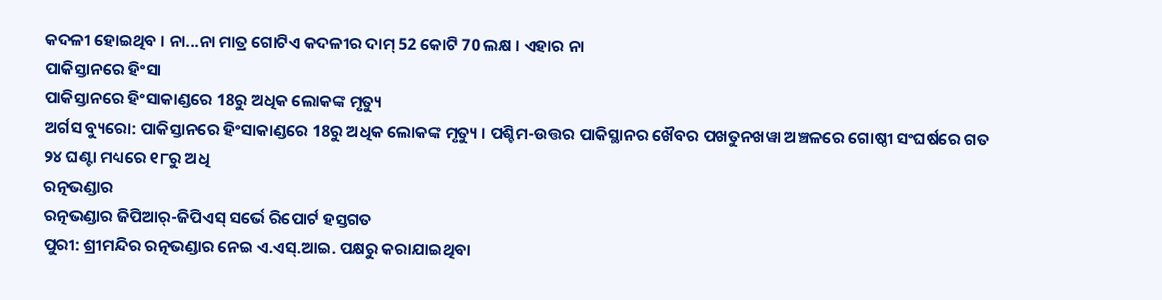କଦଳୀ ହୋଇଥିବ । ନା...ନା ମାତ୍ର ଗୋଟିଏ କଦଳୀର ଦାମ୍ 52 କୋଟି 70 ଲକ୍ଷ । ଏହାର ନା
ପାକିସ୍ତାନରେ ହିଂସା
ପାକିସ୍ତାନରେ ହିଂସାକାଣ୍ଡରେ 18ରୁ ଅଧିକ ଲୋକଙ୍କ ମୃତ୍ୟୁ
ଅର୍ଗସ ବ୍ୟୁରୋ: ପାକିସ୍ତାନରେ ହିଂସାକାଣ୍ଡରେ 18ରୁ ଅଧିକ ଲୋକଙ୍କ ମୃତ୍ୟୁ । ପଶ୍ଚିମ-ଉତ୍ତର ପାକିସ୍ଥାନର ଖୈବର ପଖତୁନଖୱା ଅଞ୍ଚଳରେ ଗୋଷ୍ଠୀ ସଂଘର୍ଷରେ ଗତ ୨୪ ଘଣ୍ଟା ମଧ୍ୟରେ ୧୮ରୁ ଅଧି
ରତ୍ନଭଣ୍ଡାର
ରତ୍ନଭଣ୍ଡାର ଜିପିଆର୍-ଜିପିଏସ୍ ସର୍ଭେ ରିପୋର୍ଟ ହସ୍ତଗତ
ପୁରୀ: ଶ୍ରୀମନ୍ଦିର ରତ୍ନଭଣ୍ଡାର ନେଇ ଏ.ଏସ୍.ଆଇ. ପକ୍ଷରୁ କରାଯାଇଥିବା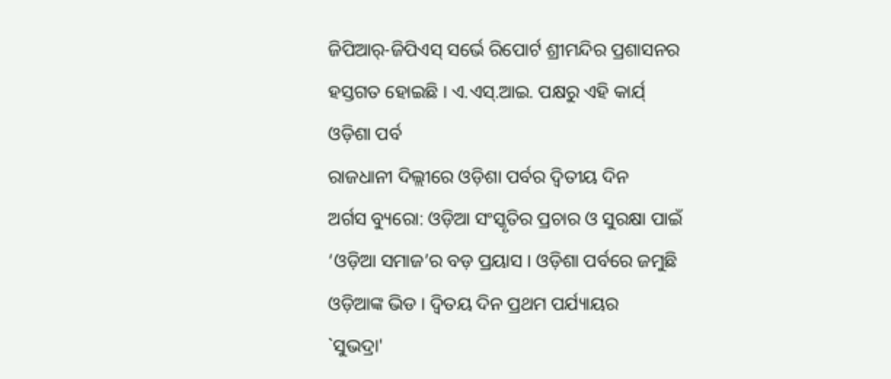ଜିପିଆର୍-ଜିପିଏସ୍ ସର୍ଭେ ରିପୋର୍ଟ ଶ୍ରୀମନ୍ଦିର ପ୍ରଶାସନର ହସ୍ତଗତ ହୋଇଛି । ଏ.ଏସ୍.ଆଇ. ପକ୍ଷରୁ ଏହି କାର୍ଯ୍
ଓଡ଼ିଶା ପର୍ବ
ରାଜଧାନୀ ଦିଲ୍ଲୀରେ ଓଡ଼ିଶା ପର୍ବର ଦ୍ବିତୀୟ ଦିନ
ଅର୍ଗସ ବ୍ୟୁରୋ: ଓଡ଼ିଆ ସଂସ୍କୃତିର ପ୍ରଚାର ଓ ସୁରକ୍ଷା ପାଇଁ ‘ଓଡ଼ିଆ ସମାଜ’ର ବଡ଼ ପ୍ରୟାସ । ଓଡ଼ିଶା ପର୍ବରେ ଜମୁଛି ଓଡ଼ିଆଙ୍କ ଭିଡ । ଦ୍ବିତୟ ଦିନ ପ୍ରଥମ ପର୍ଯ୍ୟାୟର
`ସୁଭଦ୍ରା'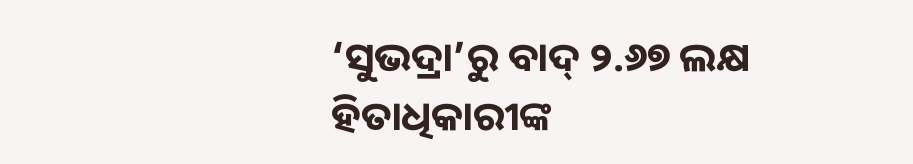‘ସୁଭଦ୍ରା’ରୁ ବାଦ୍‌ ୨.୬୭ ଲକ୍ଷ ହିତାଧିକାରୀଙ୍କ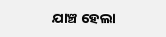ଯାଞ୍ଚ ହେଲା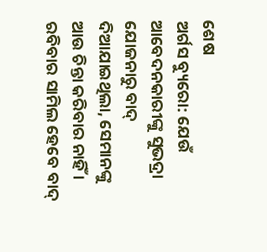ଶେଷ
ଅର୍ଗସ ବ୍ୟୁରୋ: ଯେଉଁ ଆବେଦନକାରୀଙ୍କୁ ସୁଭଦ୍ରା ଯୋଜନାରୁ ବାଦ୍ ଦିଆଯାଇଥିଲା, ସେମାନଙ୍କୁ ଆଉ ଚିନ୍ତା କରିବାର ନାହିଁ । ରବିବାର ସାମିଲ ହେବେ ବାଦ୍‌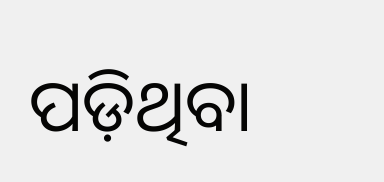ପଡ଼ିଥିବା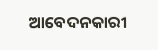ଆବେଦନକାରୀ